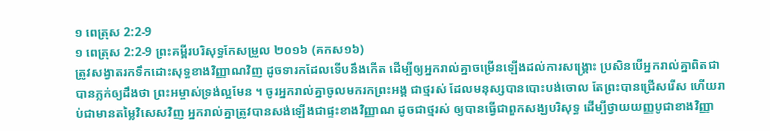១ ពេត្រុស 2:2-9
១ ពេត្រុស 2:2-9 ព្រះគម្ពីរបរិសុទ្ធកែសម្រួល ២០១៦ (គកស១៦)
ត្រូវសង្វាតរកទឹកដោះសុទ្ធខាងវិញ្ញាណវិញ ដូចទារកដែលទើបនឹងកើត ដើម្បីឲ្យអ្នករាល់គ្នាចម្រើនឡើងដល់ការសង្គ្រោះ ប្រសិនបើអ្នករាល់គ្នាពិតជាបានភ្លក់ឲ្យដឹងថា ព្រះអម្ចាស់ទ្រង់ល្អមែន ។ ចូរអ្នករាល់គ្នាចូលមករកព្រះអង្គ ជាថ្មរស់ ដែលមនុស្សបានបោះបង់ចោល តែព្រះបានជ្រើសរើស ហើយរាប់ជាមានតម្លៃវិសេសវិញ អ្នករាល់គ្នាត្រូវបានសង់ឡើងជាផ្ទះខាងវិញ្ញាណ ដូចជាថ្មរស់ ឲ្យបានធ្វើជាពួកសង្ឃបរិសុទ្ធ ដើម្បីថ្វាយយញ្ញបូជាខាងវិញ្ញា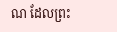ណ ដែលព្រះ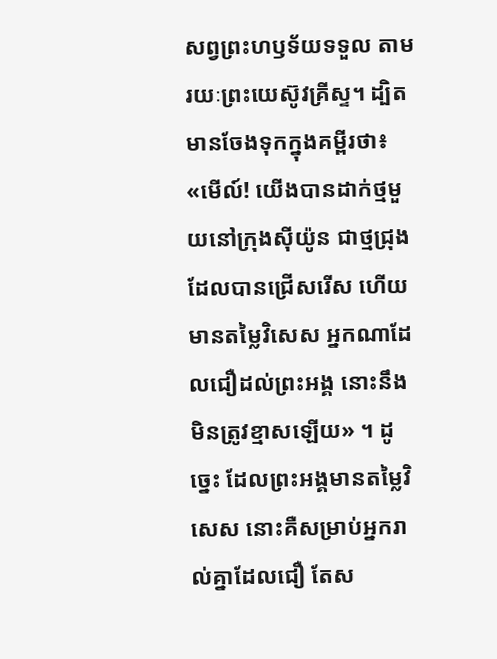សព្វព្រះហឫទ័យទទួល តាមរយៈព្រះយេស៊ូវគ្រីស្ទ។ ដ្បិតមានចែងទុកក្នុងគម្ពីរថា៖ «មើល៍! យើងបានដាក់ថ្មមួយនៅក្រុងស៊ីយ៉ូន ជាថ្មជ្រុងដែលបានជ្រើសរើស ហើយមានតម្លៃវិសេស អ្នកណាដែលជឿដល់ព្រះអង្គ នោះនឹងមិនត្រូវខ្មាសឡើយ» ។ ដូច្នេះ ដែលព្រះអង្គមានតម្លៃវិសេស នោះគឺសម្រាប់អ្នករាល់គ្នាដែលជឿ តែស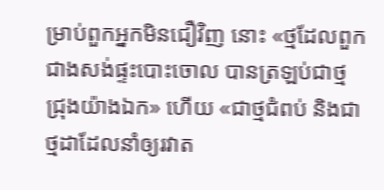ម្រាប់ពួកអ្នកមិនជឿវិញ នោះ «ថ្មដែលពួកជាងសង់ផ្ទះបោះចោល បានត្រឡប់ជាថ្មជ្រុងយ៉ាងឯក» ហើយ «ជាថ្មជំពប់ និងជាថ្មដាដែលនាំឲ្យរវាត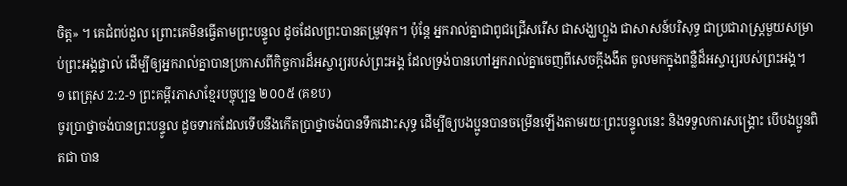ចិត្ត» ។ គេជំពប់ដួល ព្រោះគេមិនធ្វើតាមព្រះបន្ទូល ដូចដែលព្រះបានតម្រូវទុក។ ប៉ុន្តែ អ្នករាល់គ្នាជាពូជជ្រើសរើស ជាសង្ឃហ្លួង ជាសាសន៍បរិសុទ្ធ ជាប្រជារាស្ត្រមួយសម្រាប់ព្រះអង្គផ្ទាល់ ដើម្បីឲ្យអ្នករាល់គ្នាបានប្រកាសពីកិច្ចការដ៏អស្ចារ្យរបស់ព្រះអង្គ ដែលទ្រង់បានហៅអ្នករាល់គ្នាចេញពីសេចក្តីងងឹត ចូលមកក្នុងពន្លឺដ៏អស្ចារ្យរបស់ព្រះអង្គ។
១ ពេត្រុស 2:2-9 ព្រះគម្ពីរភាសាខ្មែរបច្ចុប្បន្ន ២០០៥ (គខប)
ចូរប្រាថ្នាចង់បានព្រះបន្ទូល ដូចទារកដែលទើបនឹងកើតប្រាថ្នាចង់បានទឹកដោះសុទ្ធ ដើម្បីឲ្យបងប្អូនបានចម្រើនឡើងតាមរយៈព្រះបន្ទូលនេះ និងទទួលការសង្គ្រោះ បើបងប្អូនពិតជា បាន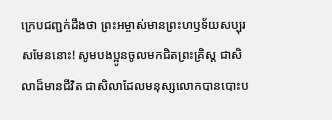ក្រេបជញ្ជក់ដឹងថា ព្រះអម្ចាស់មានព្រះហឫទ័យសប្បុរសមែននោះ! សូមបងប្អូនចូលមកជិតព្រះគ្រិស្ត ជាសិលាដ៏មានជីវិត ជាសិលាដែលមនុស្សលោកបានបោះប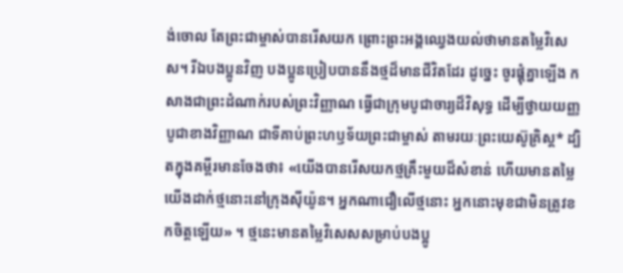ង់ចោល តែព្រះជាម្ចាស់បានរើសយក ព្រោះព្រះអង្គឈ្វេងយល់ថាមានតម្លៃវិសេស។ រីឯបងប្អូនវិញ បងប្អូនប្រៀបបាននឹងថ្មដ៏មានជីវិតដែរ ដូច្នេះ ចូរផ្គុំគ្នាឡើង កសាងជាព្រះដំណាក់របស់ព្រះវិញ្ញាណ ធ្វើជាក្រុមបូជាចារ្យដ៏វិសុទ្ធ ដើម្បីថ្វាយយញ្ញបូជាខាងវិញ្ញាណ ជាទីគាប់ព្រះហឫទ័យព្រះជាម្ចាស់ តាមរយៈព្រះយេស៊ូគ្រិស្ត* ដ្បិតក្នុងគម្ពីរមានចែងថា៖ «យើងបានរើសយកថ្មគ្រឹះមួយដ៏សំខាន់ ហើយមានតម្លៃ យើងដាក់ថ្មនោះនៅក្រុងស៊ីយ៉ូន។ អ្នកណាជឿលើថ្មនោះ អ្នកនោះមុខជាមិនត្រូវខកចិត្តឡើយ» ។ ថ្មនេះមានតម្លៃវិសេសសម្រាប់បងប្អូ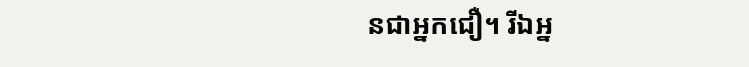នជាអ្នកជឿ។ រីឯអ្ន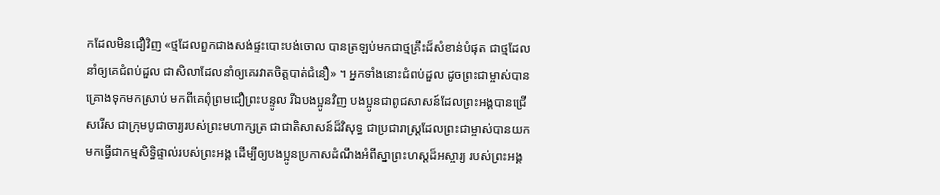កដែលមិនជឿវិញ «ថ្មដែលពួកជាងសង់ផ្ទះបោះបង់ចោល បានត្រឡប់មកជាថ្មគ្រឹះដ៏សំខាន់បំផុត ជាថ្មដែលនាំឲ្យគេជំពប់ដួល ជាសិលាដែលនាំឲ្យគេរវាតចិត្តបាត់ជំនឿ» ។ អ្នកទាំងនោះជំពប់ដួល ដូចព្រះជាម្ចាស់បានគ្រោងទុកមកស្រាប់ មកពីគេពុំព្រមជឿព្រះបន្ទូល រីឯបងប្អូនវិញ បងប្អូនជាពូជសាសន៍ដែលព្រះអង្គបានជ្រើសរើស ជាក្រុមបូជាចារ្យរបស់ព្រះមហាក្សត្រ ជាជាតិសាសន៍ដ៏វិសុទ្ធ ជាប្រជារាស្ដ្រដែលព្រះជាម្ចាស់បានយកមកធ្វើជាកម្មសិទ្ធិផ្ទាល់របស់ព្រះអង្គ ដើម្បីឲ្យបងប្អូនប្រកាសដំណឹងអំពីស្នាព្រះហស្ដដ៏អស្ចារ្យ របស់ព្រះអង្គ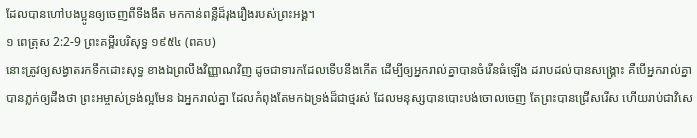ដែលបានហៅបងប្អូនឲ្យចេញពីទីងងឹត មកកាន់ពន្លឺដ៏រុងរឿងរបស់ព្រះអង្គ។
១ ពេត្រុស 2:2-9 ព្រះគម្ពីរបរិសុទ្ធ ១៩៥៤ (ពគប)
នោះត្រូវឲ្យសង្វាតរកទឹកដោះសុទ្ធ ខាងឯព្រលឹងវិញ្ញាណវិញ ដូចជាទារកដែលទើបនឹងកើត ដើម្បីឲ្យអ្នករាល់គ្នាបានចំរើនធំឡើង ដរាបដល់បានសង្គ្រោះ គឺបើអ្នករាល់គ្នាបានភ្លក់ឲ្យដឹងថា ព្រះអម្ចាស់ទ្រង់ល្អមែន ឯអ្នករាល់គ្នា ដែលកំពុងតែមកឯទ្រង់ដ៏ជាថ្មរស់ ដែលមនុស្សបានបោះបង់ចោលចេញ តែព្រះបានជ្រើសរើស ហើយរាប់ជាវិសេ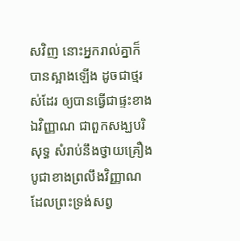សវិញ នោះអ្នករាល់គ្នាក៏បានស្អាងឡើង ដូចជាថ្មរស់ដែរ ឲ្យបានធ្វើជាផ្ទះខាងឯវិញ្ញាណ ជាពួកសង្ឃបរិសុទ្ធ សំរាប់នឹងថ្វាយគ្រឿងបូជាខាងព្រលឹងវិញ្ញាណ ដែលព្រះទ្រង់សព្វ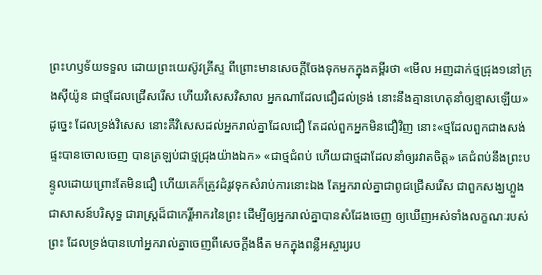ព្រះហឫទ័យទទួល ដោយព្រះយេស៊ូវគ្រីស្ទ ពីព្រោះមានសេចក្ដីចែងទុកមកក្នុងគម្ពីរថា «មើល អញដាក់ថ្មជ្រុង១នៅក្រុងស៊ីយ៉ូន ជាថ្មដែលជ្រើសរើស ហើយវិសេសវិសាល អ្នកណាដែលជឿដល់ទ្រង់ នោះនឹងគ្មានហេតុនាំឲ្យខ្មាសឡើយ» ដូច្នេះ ដែលទ្រង់វិសេស នោះគឺវិសេសដល់អ្នករាល់គ្នាដែលជឿ តែដល់ពួកអ្នកមិនជឿវិញ នោះ«ថ្មដែលពួកជាងសង់ផ្ទះបានចោលចេញ បានត្រឡប់ជាថ្មជ្រុងយ៉ាងឯក» «ជាថ្មជំពប់ ហើយជាថ្មដាដែលនាំឲ្យរវាតចិត្ត» គេជំពប់នឹងព្រះបន្ទូលដោយព្រោះតែមិនជឿ ហើយគេក៏ត្រូវដំរូវទុកសំរាប់ការនោះឯង តែអ្នករាល់គ្នាជាពូជជ្រើសរើស ជាពួកសង្ឃហ្លួង ជាសាសន៍បរិសុទ្ធ ជារាស្ត្រដ៏ជាកេរ្តិ៍អាករនៃព្រះ ដើម្បីឲ្យអ្នករាល់គ្នាបានសំដែងចេញ ឲ្យឃើញអស់ទាំងលក្ខណៈរបស់ព្រះ ដែលទ្រង់បានហៅអ្នករាល់គ្នាចេញពីសេចក្ដីងងឹត មកក្នុងពន្លឺអស្ចារ្យរប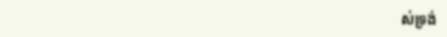ស់ទ្រង់